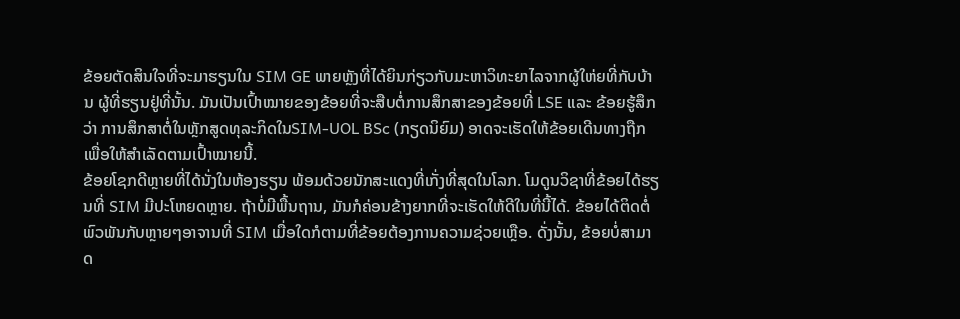ຂ້ອຍຕັດສິນໃຈທີ່ຈະມາຮຽນໃນ SIM GE ພາຍຫຼັງທີ່ໄດ້ຍິນກ່ຽວກັບມະຫາວິທະຍາໄລຈາກຜູ້ໃຫ່ຍທີ່ກັບບ້ານ ຜູ້ທີ່ຮຽນຢູ່ທີ່ນັ້ນ. ມັນເປັນເປົ້າໝາຍຂອງຂ້ອຍທີ່ຈະສືບຕໍ່ການສຶກສາຂອງຂ້ອຍທີ່ LSE ແລະ ຂ້ອຍຮູ້ສຶກວ່າ ການສຶກສາຕໍ່ໃນຫຼັກສູດທຸລະກິດໃນSIM-UOL BSc (ກຽດນິຍົມ) ອາດຈະເຮັດໃຫ້ຂ້ອຍເດີນທາງຖືກ ເພື່ອໃຫ້ສຳເລັດຕາມເປົ້າໝາຍນີ້.
ຂ້ອຍໂຊກດີຫຼາຍທີ່ໄດ້ນັ່ງໃນຫ້ອງຮຽນ ພ້ອມດ້ວຍນັກສະແດງທີ່ເກັ່ງທີ່ສຸດໃນໂລກ. ໂມດູນວິຊາທີ່ຂ້ອຍໄດ້ຮຽນທີ່ SIM ມີປະໂຫຍດຫຼາຍ. ຖ້າບໍ່ມີພື້ນຖານ, ມັນກໍຄ່ອນຂ້າງຍາກທີ່ຈະເຮັດໃຫ້ດີໃນທີ່ນີ້ໄດ້. ຂ້ອຍໄດ້ຕິດຕໍ່ພົວພັນກັບຫຼາຍໆອາຈານທີ່ SIM ເມື່ອໃດກໍຕາມທີ່ຂ້ອຍຕ້ອງການຄວາມຊ່ວຍເຫຼືອ. ດັ່ງນັ້ນ, ຂ້ອຍບໍ່ສາມາດ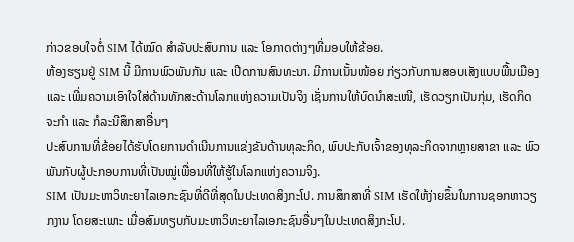ກ່າວຂອບໃຈຕໍ່ SIM ໄດ້ໝົດ ສຳລັບປະສົບການ ແລະ ໂອກາດຕ່າງໆທີ່ມອບໃຫ້ຂ້ອຍ.
ຫ້ອງຮຽນຢູ່ SIM ນີ້ ມີການພົວພັນກັນ ແລະ ເປີດການສົນທະນາ. ມີການເນັ້ນໜ້ອຍ ກ່ຽວກັບການສອບເສັງແບບພື້ນເມືອງ ແລະ ເພີ່ມຄວາມເອົາໃຈໃສ່ດ້ານທັກສະດ້ານໂລກແຫ່ງຄວາມເປັນຈິງ ເຊັ່ນການໃຫ້ບົດນຳສະເໜີ, ເຮັດວຽກເປັນກຸ່ມ, ເຮັດກິດຈະກຳ ແລະ ກໍລະນີສຶກສາອື່ນໆ
ປະສົບການທີ່ຂ້ອຍໄດ້ຮັບໂດຍການດຳເນີນການແຂ່ງຂັນດ້ານທຸລະກິດ, ພົບປະກັບເຈົ້າຂອງທຸລະກິດຈາກຫຼາຍສາຂາ ແລະ ພົວພັນກັບຜູ້ປະກອບການທີ່ເປັນໝູ່ເພື່ອນທີ່ໃຫ້ຮູ້ໃນໂລກແຫ່ງຄວາມຈິງ.
SIM ເປັນມະຫາວິທະຍາໄລເອກະຊົນທີ່ດີທີ່ສຸດໃນປະເທດສິງກະໂປ. ການສຶກສາທີ່ SIM ເຮັດໃຫ້ງ່າຍຂຶ້ນໃນການຊອກຫາວຽກງານ ໂດຍສະເພາະ ເມື່ອສົມທຽບກັບມະຫາວິທະຍາໄລເອກະຊົນອື່ນໆໃນປະເທດສິງກະໂປ.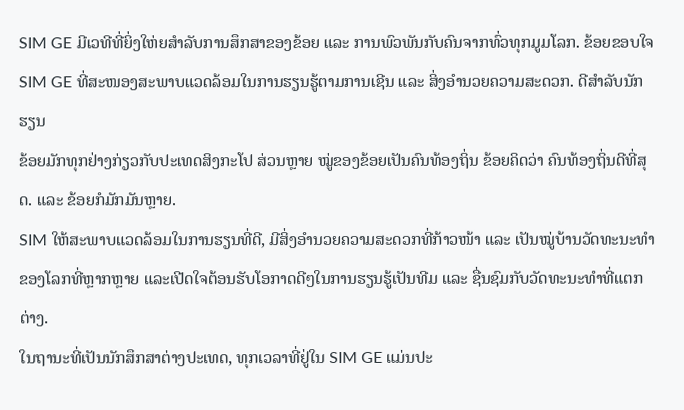SIM GE ມີເວທີທີ່ຍິ່ງໃຫ່ຍສຳລັບການສຶກສາຂອງຂ້ອຍ ແລະ ການພົວພັນກັບຄົນຈາກທົ່ວທຸກມູມໂລກ. ຂ້ອຍຂອບໃຈ SIM GE ທີ່ສະໜອງສະພາບແວດລ້ອມໃນການຮຽນຮູ້ຕາມການເຊີນ ແລະ ສິ່ງອຳນວຍຄວາມສະດວກ. ດີສຳລັບນັກຮຽນ
ຂ້ອຍມັກທຸກຢ່າງກ່ຽວກັບປະເທດສິງກະໂປ ສ່ວນຫຼາຍ ໝູ່ຂອງຂ້ອຍເປັນຄົນທ້ອງຖິ່ນ ຂ້ອຍຄິດວ່າ ຄົນທ້ອງຖິ່ນດີທີ່ສຸດ. ແລະ ຂ້ອຍກໍມັກມັນຫຼາຍ.
SIM ໃຫ້ສະພາບແວດລ້ອມໃນການຮຽນທີ່ດີ, ມີສິ່ງອຳນວຍຄວາມສະດວກທີ່ກ້າວໜ້າ ແລະ ເປັນໝູ່ບ້ານວັດທະນະທຳຂອງໂລກທີ່ຫຼາກຫຼາຍ ແລະເປີດໃຈຕ້ອນຮັບໂອກາດດີໆໃນການຮຽນຮູ້ເປັນທີມ ແລະ ຊື່ນຊົມກັບວັດທະນະທຳທີ່ແຕກຕ່າງ.
ໃນຖານະທີ່ເປັນນັກສຶກສາຕ່າງປະເທດ, ທຸກເວລາທີ່ຢູ່ໃນ SIM GE ແມ່ນປະ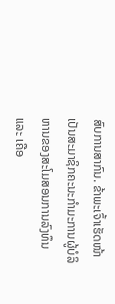ສົບການສາກົນ. ຂ້າພະເຈົ້າເຮັດໜ້າເປັນສະມາຊິກຄະນະກຳມະການຜູ້ບໍລິຫານຂອງສະໂມສອນການລົງທຶນ ແລະ ເຄືອ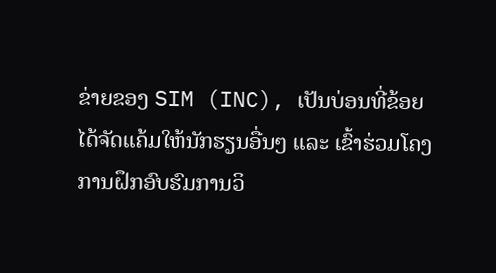ຂ່າຍຂອງ SIM (INC), ເປັນບ່ອນທີ່ຂ້ອຍໄດ້ຈັດແຄ້ມໃຫ້ນັກຮຽນອື່ນໆ ແລະ ເຂົ້າຮ່ວມໂຄງການຝຶກອົບຮົມການວິ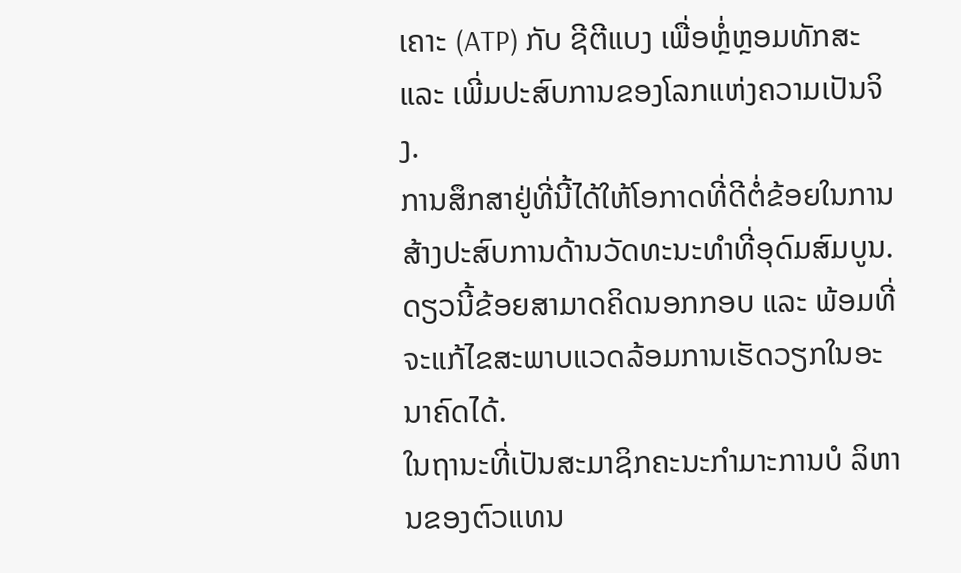ເຄາະ (ATP) ກັບ ຊີຕີແບງ ເພື່ອຫຼໍ່ຫຼອມທັກສະ ແລະ ເພີ່ມປະສົບການຂອງໂລກແຫ່ງຄວາມເປັນຈິງ.
ການສຶກສາຢູ່ທີ່ນີ້ໄດ້ໃຫ້ໂອກາດທີ່ດີຕໍ່ຂ້ອຍໃນການສ້າງປະສົບການດ້ານວັດທະນະທຳທີ່ອຸດົມສົມບູນ. ດຽວນີ້ຂ້ອຍສາມາດຄິດນອກກອບ ແລະ ພ້ອມທີ່ຈະແກ້ໄຂສະພາບແວດລ້ອມການເຮັດວຽກໃນອະນາຄົດໄດ້.
ໃນຖານະທີ່ເປັນສະມາຊິກຄະນະກຳມາະການບໍ ລິຫານຂອງຕົວແທນ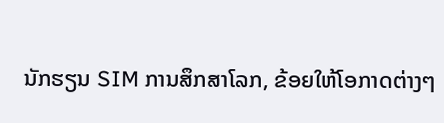ນັກຮຽນ SIM ການສຶກສາໂລກ, ຂ້ອຍໃຫ້ໂອກາດຕ່າງໆ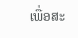ເພື່ອສະ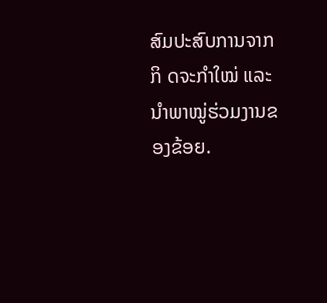ສົມປະສົບການຈາກກິ ດຈະກຳໃໝ່ ແລະ ນຳພາໝູ່ຮ່ວມງານຂອງຂ້ອຍ.